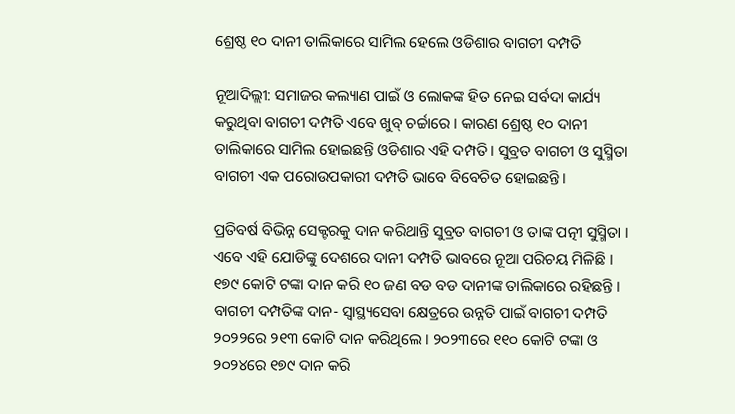ଶ୍ରେଷ୍ଠ ୧୦ ଦାନୀ ତାଲିକାରେ ସାମିଲ ହେଲେ ଓଡିଶାର ବାଗଚୀ ଦମ୍ପତି

ନୂଆଦିଲ୍ଲୀ: ସମାଜର କଲ୍ୟାଣ ପାଇଁ ଓ ଲୋକଙ୍କ ହିତ ନେଇ ସର୍ବଦା କାର୍ଯ୍ୟ କରୁଥିବା ବାଗଚୀ ଦମ୍ପତି ଏବେ ଖୁବ୍ ଚର୍ଚ୍ଚାରେ । କାରଣ ଶ୍ରେଷ୍ଠ ୧୦ ଦାନୀ ତାଲିକାରେ ସାମିଲ ହୋଇଛନ୍ତି ଓଡିଶାର ଏହି ଦମ୍ପତି । ସୁବ୍ରତ ବାଗଚୀ ଓ ସୁସ୍ମିତା ବାଗଚୀ ଏକ ପରୋଉପକାରୀ ଦମ୍ପତି ଭାବେ ବିବେଚିତ ହୋଇଛନ୍ତି।

ପ୍ରତିବର୍ଷ ବିଭିନ୍ନ ସେକ୍ଟରକୁ ଦାନ କରିଥାନ୍ତି ସୁବ୍ରତ ବାଗଚୀ ଓ ତାଙ୍କ ପତ୍ନୀ ସୁସ୍ମିତା । ଏବେ ଏହି ଯୋଡିଙ୍କୁ ଦେଶରେ ଦାନୀ ଦମ୍ପତି ଭାବରେ ନୂଆ ପରିଚୟ ମିଳିଛି । ୧୭୯ କୋଟି ଟଙ୍କା ଦାନ କରି ୧୦ ଜଣ ବଡ ବଡ ଦାନୀଙ୍କ ତାଲିକାରେ ରହିଛନ୍ତି । ବାଗଚୀ ଦମ୍ପତିଙ୍କ ଦାନ- ସ୍ୱାସ୍ଥ୍ୟସେବା କ୍ଷେତ୍ରରେ ଉନ୍ନତି ପାଇଁ ବାଗଚୀ ଦମ୍ପତି ୨୦୨୨ରେ ୨୧୩ କୋଟି ଦାନ କରିଥିଲେ । ୨୦୨୩ରେ ୧୧୦ କୋଟି ଟଙ୍କା ଓ ୨୦୨୪ରେ ୧୭୯ ଦାନ କରି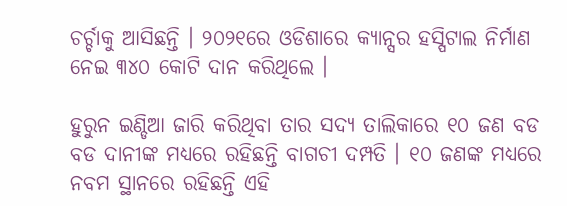ଚର୍ଚ୍ଚାକୁ ଆସିଛନ୍ତି । ୨୦୨୧ରେ ଓଡିଶାରେ କ୍ୟାନ୍ସର ହସ୍ପିଟାଲ ନିର୍ମାଣ ନେଇ ୩୪୦ କୋଟି ଦାନ କରିଥିଲେ ।

ହୁରୁନ ଇଣ୍ଡିଆ ଜାରି କରିଥିବା ତାର ସଦ୍ୟ ତାଲିକାରେ ୧୦ ଜଣ ବଡ ବଡ ଦାନୀଙ୍କ ମଧ୍ୟରେ ରହିଛନ୍ତି ବାଗଚୀ ଦମ୍ପତି । ୧୦ ଜଣଙ୍କ ମଧ୍ୟରେ ନବମ ସ୍ଥାନରେ ରହିଛନ୍ତି ଏହି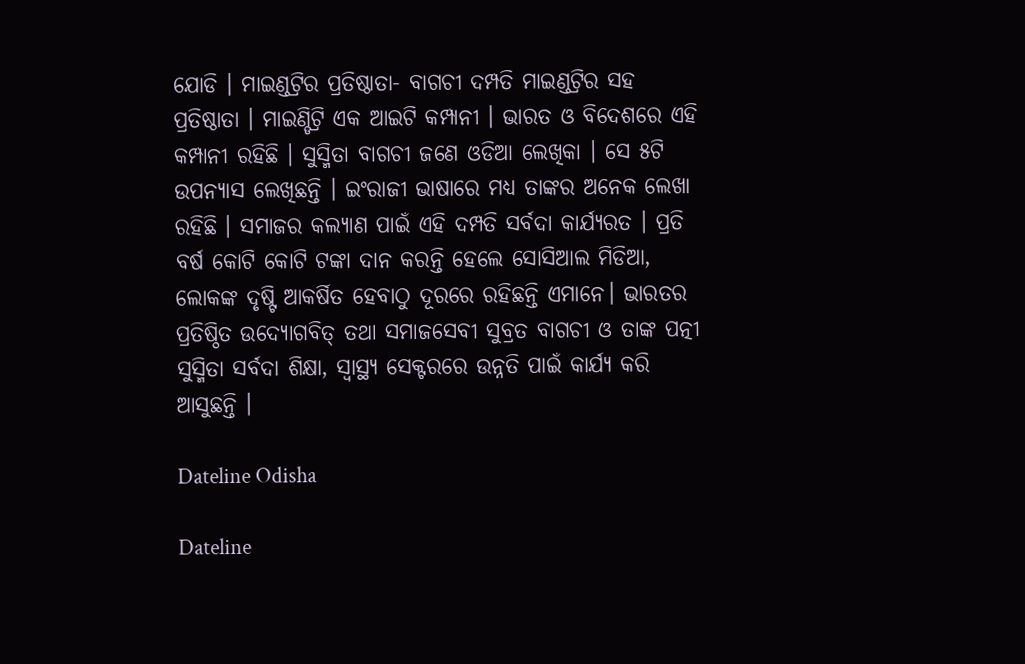ଯୋଡି । ମାଇଣ୍ଡଟ୍ରିର ପ୍ରତିଷ୍ଠାତା- ବାଗଚୀ ଦମ୍ପତି ମାଇଣ୍ଡଟ୍ରିର ସହ ପ୍ରତିଷ୍ଠାତା । ମାଇଣ୍ଡିଟ୍ରି ଏକ ଆଇଟି କମ୍ପାନୀ । ଭାରତ ଓ ବିଦେଶରେ ଏହି କମ୍ପାନୀ ରହିଛି । ସୁସ୍ମିତା ବାଗଚୀ ଜଣେ ଓଡିଆ ଲେଖିକା । ସେ ୫ଟି ଉପନ୍ୟାସ ଲେଖିଛନ୍ତି । ଇଂରାଜୀ ଭାଷାରେ ମଧ୍ୟ ତାଙ୍କର ଅନେକ ଲେଖା ରହିଛି । ସମାଜର କଲ୍ୟାଣ ପାଇଁ ଏହି ଦମ୍ପତି ସର୍ବଦା କାର୍ଯ୍ୟରତ । ପ୍ରତି ବର୍ଷ କୋଟି କୋଟି ଟଙ୍କା ଦାନ କରନ୍ତି ହେଲେ ସୋସିଆଲ ମିଡିଆ, ଲୋକଙ୍କ ଦୃଷ୍ଟି ଆକର୍ଷିତ ହେବାଠୁ ଦୂରରେ ରହିଛନ୍ତି ଏମାନେ। ଭାରତର ପ୍ରତିଷ୍ଠିତ ଉଦ୍ୟୋଗବିତ୍ ତଥା ସମାଜସେବୀ ସୁବ୍ରତ ବାଗଚୀ ଓ ତାଙ୍କ ପତ୍ନୀ ସୁସ୍ମିତା ସର୍ବଦା ଶିକ୍ଷା, ସ୍ୱାସ୍ଥ୍ୟ ସେକ୍ଟରରେ ଉନ୍ନତି ପାଇଁ କାର୍ଯ୍ୟ କରି ଆସୁଛନ୍ତି ।

Dateline Odisha

Dateline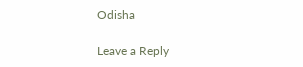Odisha

Leave a Reply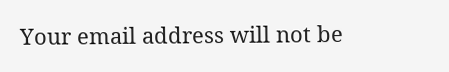Your email address will not be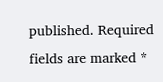published. Required fields are marked *